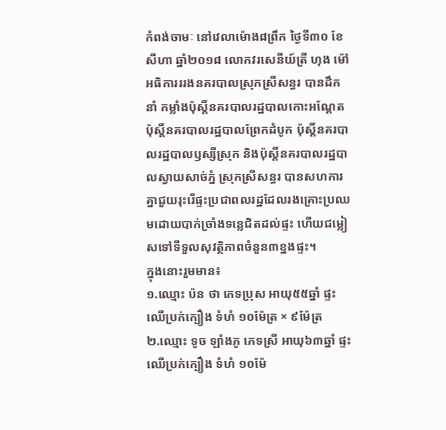កំពង់ចាមៈ នៅវេលាម៉ោង៨ព្រឹក ថ្ងៃទី៣០ ខែសីហា ឆ្នាំ២០១៨ លោកវរសេនីយ៍ត្រី ហុង ម៉ៅ អធិការររងនគរបាលស្រុកស្រីសន្ធរ បានដឹកនាំ កម្លាំងប៉ុស្តិ៍នគរបាលរដ្ឋបាលកោះអណ្តែត ប៉ុស្តិ៍នគរបាលរដ្ឋបាលព្រែកដំបូក ប៉ុស្តិ៍នគរបាលរដ្ឋបាលឫស្សីស្រុក និងប៉ុស្តិ៍នគរបាលរដ្ឋបាលស្វាយសាច់ភ្នំ ស្រុកស្រីសន្ធរ បានសហការគ្នាជួយរុះរើផ្ទះប្រជាពលរដ្ឋដែលរងគ្រោះប្រឈមដោយបាក់ច្រាំងទន្លេជិតដល់ផ្ទះ ហើយជម្លៀសទៅទីទួលសុវត្ថិភាពចំនួន៣ខ្នងផ្ទះ។
ក្នុងនោះរួមមាន៖
១.ឈ្មោះ ប៉ន ថា ភេទប្រុស អាយុ៥៥ឆ្នាំ ផ្ទះឈើប្រក់ក្បឿង ទំហំ ១០ម៉ែត្រ × ៩ម៉ែត្រ
២.ឈ្មោះ ទូច ឡាំងភូ ភេទស្រី អាយុ៦៣ឆ្នាំ ផ្ទះឈើប្រក់ក្បឿង ទំហំ ១០ម៉ែ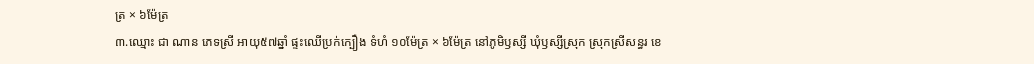ត្រ × ៦ម៉ែត្រ
៣.ឈ្មោះ ជា ណាន ភេទស្រី អាយុ៥៧ឆ្នាំ ផ្ទះឈើប្រក់ក្បឿង ទំហំ ១០ម៉ែត្រ × ៦ម៉ែត្រ នៅភូមិឫស្សី ឃុំឫស្សីស្រុក ស្រុកស្រីសន្ធរ ខេ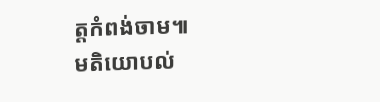ត្តកំពង់ចាម៕
មតិយោបល់